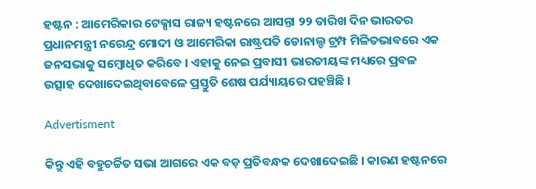ହଷ୍ଟନ : ଆମେରିକାର ଟେକ୍ସାସ ରାଜ୍ୟ ହଷ୍ଟନରେ ଆସନ୍ତା ୨୨ ତାରିଖ ଦିନ ଭାରତର ପ୍ରଧାନମନ୍ତ୍ରୀ ନରେନ୍ଦ୍ର ମୋଦୀ ଓ ଆମେରିକା ରାଷ୍ଟ୍ରପତି ଡୋନାଲ୍ଡ ଟ୍ରମ୍ପ ମିଳିତଭାବରେ ଏକ ଜନସଭାକୁ ସମ୍ବୋଧିତ କରିବେ । ଏହାକୁ ନେଇ ପ୍ରବାସୀ ଭାରତୀୟଙ୍କ ମଧ୍ୟରେ ପ୍ରବଳ ଉତ୍ସାହ ଦେଖାଦେଇଥିବାବେଳେ ପ୍ରସ୍ତୁତି ଶେଷ ପର୍ଯ୍ୟାୟରେ ପହଞ୍ଚିଛି ।

Advertisment

କିନ୍ତୁ ଏହି ବହୁଚର୍ଚ୍ଚିତ ସଭା ଆଗରେ ଏକ ବଡ଼ ପ୍ରତିବନ୍ଧକ ଦେଖାଦେଇଛି । କାରଣ ହଷ୍ଟନରେ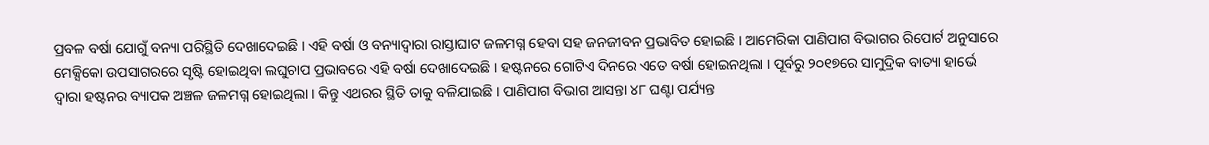ପ୍ରବଳ ବର୍ଷା ଯୋଗୁଁ ବନ୍ୟା ପରିସ୍ଥିତି ଦେଖାଦେଇଛି । ଏହି ବର୍ଷା ଓ ବନ୍ୟାଦ୍ୱାରା ରାସ୍ତାଘାଟ ଜଳମଗ୍ନ ହେବା ସହ ଜନଜୀବନ ପ୍ରଭାବିତ ହୋଇଛି । ଆମେରିକା ପାଣିପାଗ ବିଭାଗର ରିପୋର୍ଟ ଅନୁସାରେ ମେକ୍ସିକୋ ଉପସାଗରରେ ସୃଷ୍ଟି ହୋଇଥିବା ଲଘୁଚାପ ପ୍ରଭାବରେ ଏହି ବର୍ଷା ଦେଖାଦେଇଛି । ହଷ୍ଟନରେ ଗୋଟିଏ ଦିନରେ ଏତେ ବର୍ଷା ହୋଇନଥିଲା । ପୂର୍ବରୁ ୨୦୧୭ରେ ସାମୁଦ୍ରିକ ବାତ୍ୟା ହାର୍ଭେ ଦ୍ୱାରା ହଷ୍ଟନର ବ୍ୟାପକ ଅଞ୍ଚଳ ଜଳମଗ୍ନ ହୋଇଥିଲା । କିନ୍ତୁ ଏଥରର ସ୍ଥିତି ତାକୁ ବଳିଯାଇଛି । ପାଣିପାଗ ବିଭାଗ ଆସନ୍ତା ୪୮ ଘଣ୍ଟା ପର୍ଯ୍ୟନ୍ତ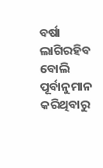ବର୍ଷା ଲାଗିରହିବ ବୋଲି ପୂର୍ବାନୁମାନ କରିଥିବାରୁ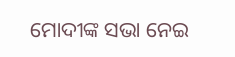ମୋଦୀଙ୍କ ସଭା ନେଇ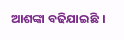ଆଶଙ୍କା ବଢିଯାଇଛି ।